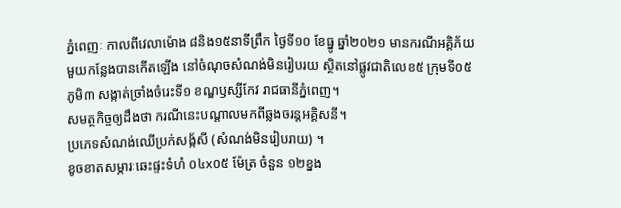ភ្នំពេញៈ កាលពីវេលាម៉ោង ៨និង១៥នាទីព្រឹក ថ្ងៃទី១០ ខែធ្នូ ឆ្នាំ២០២១ មានករណីអគ្គិភ័យមួយកន្លែងបានកើតឡើង នៅចំណុចសំណង់មិនរៀបរយ សិ្ថតនៅផ្លូវជាតិលេខ៥ ក្រុមទី០៥ ភូមិ៣ សង្កាត់ច្រាំងចំរេះទី១ ខណ្ឌឫស្សីកែវ រាជធានីភ្នំពេញ។
សមត្ថកិច្ចឲ្យដឹងថា ករណីនេះបណ្តាលមកពីឆ្លងចរន្តអគិ្គសនី។
ប្រភេទសំណង់ឈើប្រក់សង្ក័សី (សំណង់មិនរៀបរាយ) ។
ខូចខាតសម្ភារៈឆេះផ្ទះទំហំ ០៤x០៥ ម៉ែត្រ ចំនួន ១២ខ្នង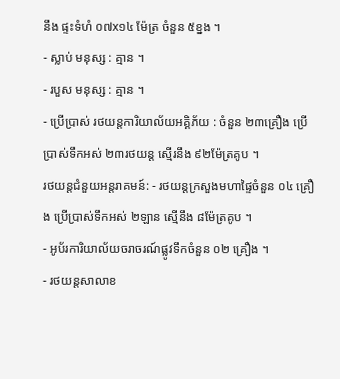នឹង ផ្ទះទំហំ ០៧x១៤ ម៉ែត្រ ចំនួន ៥ខ្នង ។
- ស្លាប់ មនុស្ស : គ្មាន ។
- របួស មនុស្ស : គ្មាន ។
- ប្រើប្រាស់ រថយន្តការិយាល័យអគ្គិភ័យ : ចំនួន ២៣គ្រឿង ប្រើប្រាស់ទឹកអស់ ២៣រថយន្ត ស្មើរនឹង ៩២ម៉ែត្រគូប ។
រថយន្តជំនួយអន្តរាគមន៍: - រថយន្តក្រសួងមហាផៃ្ទចំនួន ០៤ គ្រឿង ប្រើប្រាស់ទឹកអស់ ២ឡាន សើ្មនឹង ៨ម៉ែត្រគូប ។
- អូប័រការិយាល័យចរាចរណ៍ផ្លូវទឹកចំនួន ០២ គ្រឿង ។
- រថយន្តសាលាខ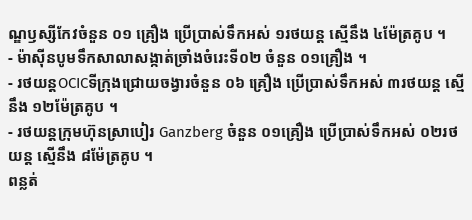ណ្ឌឫស្សីកែវចំនួន ០១ គ្រឿង ប្រើប្រាស់ទឹកអស់ ១រថយន្ត សើ្មនឹង ៤ម៉ែត្រគូប ។
- ម៉ាស៊ីនបូមទឹកសាលាសង្កាត់ច្រាំងចំរេះទី០២ ចំនួន ០១គ្រឿង ។
- រថយន្តOCICទីក្រុងជ្រោយចង្វារចំនួន ០៦ គ្រឿង ប្រើប្រាស់ទឹកអស់ ៣រថយន្ត សើ្មនឹង ១២ម៉ែត្រគូប ។
- រថយន្តក្រុមហ៊ុនស្រាបៀរ Ganzberg ចំនួន ០១គ្រឿង ប្រើប្រាស់ទឹកអស់ ០២រថយន្ត សើ្មនឹង ៨ម៉ែត្រគូប ។
ពន្លត់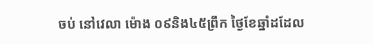ចប់ នៅវេលា ម៉ោង ០៩និង៤៥ព្រឹក ថ្ងៃខែឆ្នាំដដែល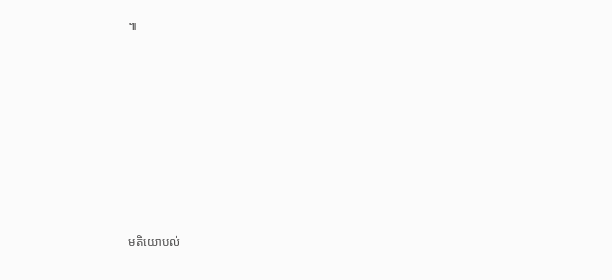៕











មតិយោបល់